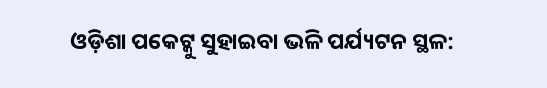ଓଡ଼ିଶା ପକେଟ୍କୁ ସୁହାଇବା ଭଳି ପର୍ଯ୍ୟଟନ ସ୍ଥଳ: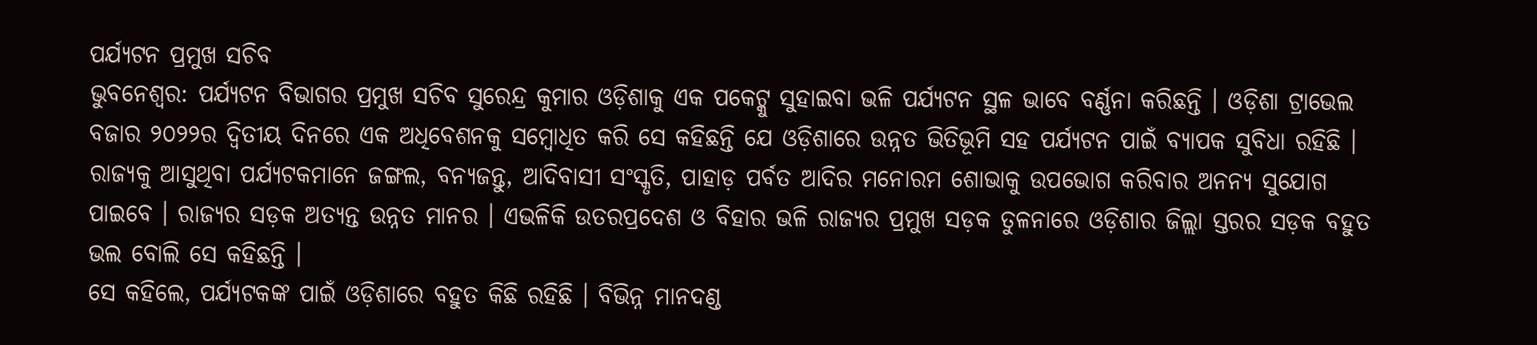ପର୍ଯ୍ୟଟନ ପ୍ରମୁଖ ସଚିବ
ଭୁବନେଶ୍ୱର: ପର୍ଯ୍ୟଟନ ବିଭାଗର ପ୍ରମୁଖ ସଚିବ ସୁରେନ୍ଦ୍ର କୁମାର ଓଡ଼ିଶାକୁ ଏକ ପକେଟ୍କୁ ସୁହାଇବା ଭଳି ପର୍ଯ୍ୟଟନ ସ୍ଥଳ ଭାବେ ବର୍ଣ୍ଣନା କରିଛନ୍ତି । ଓଡ଼ିଶା ଟ୍ରାଭେଲ ବଜାର ୨୦୨୨ର ଦ୍ୱିତୀୟ ଦିନରେ ଏକ ଅଧିବେଶନକୁ ସମ୍ବୋଧିତ କରି ସେ କହିଛନ୍ତି ଯେ ଓଡ଼ିଶାରେ ଉନ୍ନତ ଭିତିଭୂମି ସହ ପର୍ଯ୍ୟଟନ ପାଇଁ ବ୍ୟାପକ ସୁବିଧା ରହିଛି । ରାଜ୍ୟକୁ ଆସୁଥିବା ପର୍ଯ୍ୟଟକମାନେ ଜଙ୍ଗଲ, ବନ୍ୟଜନ୍ତୁ, ଆଦିବାସୀ ସଂସ୍କୃତି, ପାହାଡ଼ ପର୍ବତ ଆଦିର ମନୋରମ ଶୋଭାକୁ ଉପଭୋଗ କରିବାର ଅନନ୍ୟ ସୁଯୋଗ ପାଇବେ । ରାଜ୍ୟର ସଡ଼କ ଅତ୍ୟନ୍ତ ଉନ୍ନତ ମାନର । ଏଭଳିକି ଉତରପ୍ରଦେଶ ଓ ବିହାର ଭଳି ରାଜ୍ୟର ପ୍ରମୁଖ ସଡ଼କ ତୁଳନାରେ ଓଡ଼ିଶାର ଜିଲ୍ଲା ସ୍ତରର ସଡ଼କ ବହୁତ ଭଲ ବୋଲି ସେ କହିଛନ୍ତି ।
ସେ କହିଲେ, ପର୍ଯ୍ୟଟକଙ୍କ ପାଇଁ ଓଡ଼ିଶାରେ ବହୁତ କିଛି ରହିଛି । ବିଭିନ୍ନ ମାନଦଣ୍ଡ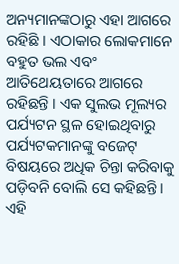ଅନ୍ୟମାନଙ୍କଠାରୁ ଏହା ଆଗରେ ରହିଛି । ଏଠାକାର ଲୋକମାନେ ବହୁତ ଭଲ ଏବଂ ଆତିଥେୟତାରେ ଆଗରେ ରହିଛନ୍ତି । ଏକ ସୁଲଭ ମୂଲ୍ୟର ପର୍ଯ୍ୟଟନ ସ୍ଥଳ ହୋଇଥିବାରୁ ପର୍ଯ୍ୟଟକମାନଙ୍କୁ ବଜେଟ୍ ବିଷୟରେ ଅଧିକ ଚିନ୍ତା କରିବାକୁ ପଡ଼ିବନି ବୋଲି ସେ କହିଛନ୍ତି ।
ଏହି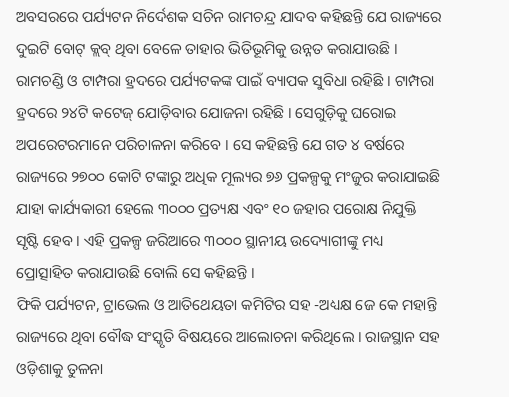ଅବସରରେ ପର୍ଯ୍ୟଟନ ନିର୍ଦେଶକ ସଚିନ ରାମଚନ୍ଦ୍ର ଯାଦବ କହିଛନ୍ତି ଯେ ରାଜ୍ୟରେ ଦୁଇଟି ବୋଟ୍ କ୍ଲବ୍ ଥିବା ବେଳେ ତାହାର ଭିତିଭୂମିକୁ ଉନ୍ନତ କରାଯାଉଛି । ରାମଚଣ୍ଡି ଓ ଟାମ୍ପରା ହ୍ରଦରେ ପର୍ଯ୍ୟଟକଙ୍କ ପାଇଁ ବ୍ୟାପକ ସୁବିଧା ରହିଛି । ଟାମ୍ପରା ହ୍ରଦରେ ୨୪ଟି କଟେଜ୍ ଯୋଡ଼ିବାର ଯୋଜନା ରହିଛି । ସେଗୁଡ଼ିକୁ ଘରୋଇ ଅପରେଟରମାନେ ପରିଚାଳନା କରିବେ । ସେ କହିଛନ୍ତି ଯେ ଗତ ୪ ବର୍ଷରେ ରାଜ୍ୟରେ ୨୭୦୦ କୋଟି ଟଙ୍କାରୁ ଅଧିକ ମୂଲ୍ୟର ୭୬ ପ୍ରକଳ୍ପକୁ ମଂଜୁର କରାଯାଇଛି ଯାହା କାର୍ଯ୍ୟକାରୀ ହେଲେ ୩୦୦୦ ପ୍ରତ୍ୟକ୍ଷ ଏବଂ ୧୦ ଜହାର ପରୋକ୍ଷ ନିଯୁକ୍ତି ସୃଷ୍ଟି ହେବ । ଏହି ପ୍ରକଳ୍ପ ଜରିଆରେ ୩୦୦୦ ସ୍ଥାନୀୟ ଉଦ୍ୟୋଗୀଙ୍କୁ ମଧ୍ୟ ପ୍ରୋତ୍ସାହିତ କରାଯାଉଛି ବୋଲି ସେ କହିଛନ୍ତି ।
ଫିକି ପର୍ଯ୍ୟଟନ, ଟ୍ରାଭେଲ ଓ ଆତିଥେୟତା କମିଟିର ସହ -ଅଧ୍ୟକ୍ଷ ଜେ କେ ମହାନ୍ତି ରାଜ୍ୟରେ ଥିବା ବୌଦ୍ଧ ସଂସ୍କୃତି ବିଷୟରେ ଆଲୋଚନା କରିଥିଲେ । ରାଜସ୍ଥାନ ସହ ଓଡ଼ିଶାକୁ ତୁଳନା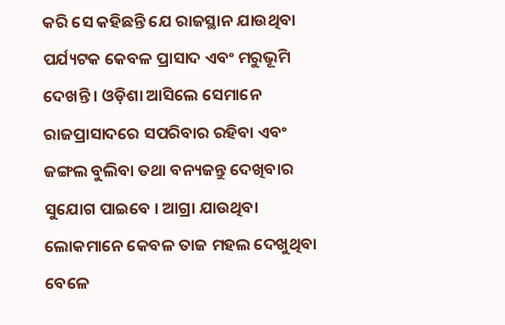କରି ସେ କହିଛନ୍ତି ଯେ ରାଜସ୍ଥାନ ଯାଉଥିବା ପର୍ଯ୍ୟଟକ କେବଳ ପ୍ରାସାଦ ଏବଂ ମରୁଭୂମି ଦେଖନ୍ତି । ଓଡ଼ିଶା ଆସିଲେ ସେମାନେ ରାଜପ୍ରାସାଦରେ ସପରିବାର ରହିବା ଏବଂ ଜଙ୍ଗଲ ବୁଲିବା ତଥା ବନ୍ୟଜନ୍ତୁ ଦେଖିବାର ସୁଯୋଗ ପାଇବେ । ଆଗ୍ରା ଯାଉଥିବା ଲୋକମାନେ କେବଳ ତାଜ ମହଲ ଦେଖୁଥିବା ବେଳେ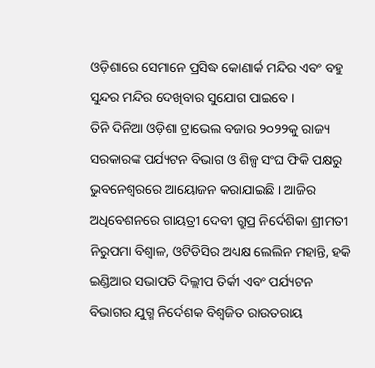ଓଡ଼ିଶାରେ ସେମାନେ ପ୍ରସିଦ୍ଧ କୋଣାର୍କ ମନ୍ଦିର ଏବଂ ବହୁ ସୁନ୍ଦର ମନ୍ଦିର ଦେଖିବାର ସୁଯୋଗ ପାଇବେ ।
ତିନି ଦିନିଆ ଓଡ଼ିଶା ଟ୍ରାଭେଲ ବଜାର ୨୦୨୨କୁ ରାଜ୍ୟ ସରକାରଙ୍କ ପର୍ଯ୍ୟଟନ ବିଭାଗ ଓ ଶିଳ୍ପ ସଂଘ ଫିକି ପକ୍ଷରୁ ଭୁବନେଶ୍ୱରରେ ଆୟୋଜନ କରାଯାଇଛି । ଆଜିର ଅଧିବେଶନରେ ଗାୟତ୍ରୀ ଦେବୀ ଗ୍ରୁପ୍ର ନିର୍ଦେଶିକା ଶ୍ରୀମତୀ ନିରୁପମା ବିଶ୍ୱାଳ, ଓଟିଡିସିର ଅଧ୍ୟକ୍ଷ ଲେଲିନ ମହାନ୍ତି, ହକି ଇଣ୍ଡିଆର ସଭାପତି ଦିଲ୍ଲୀପ ତିର୍କୀ ଏବଂ ପର୍ଯ୍ୟଟନ ବିଭାଗର ଯୁଗ୍ମ ନିର୍ଦେଶକ ବିଶ୍ୱଜିତ ରାଉତରାୟ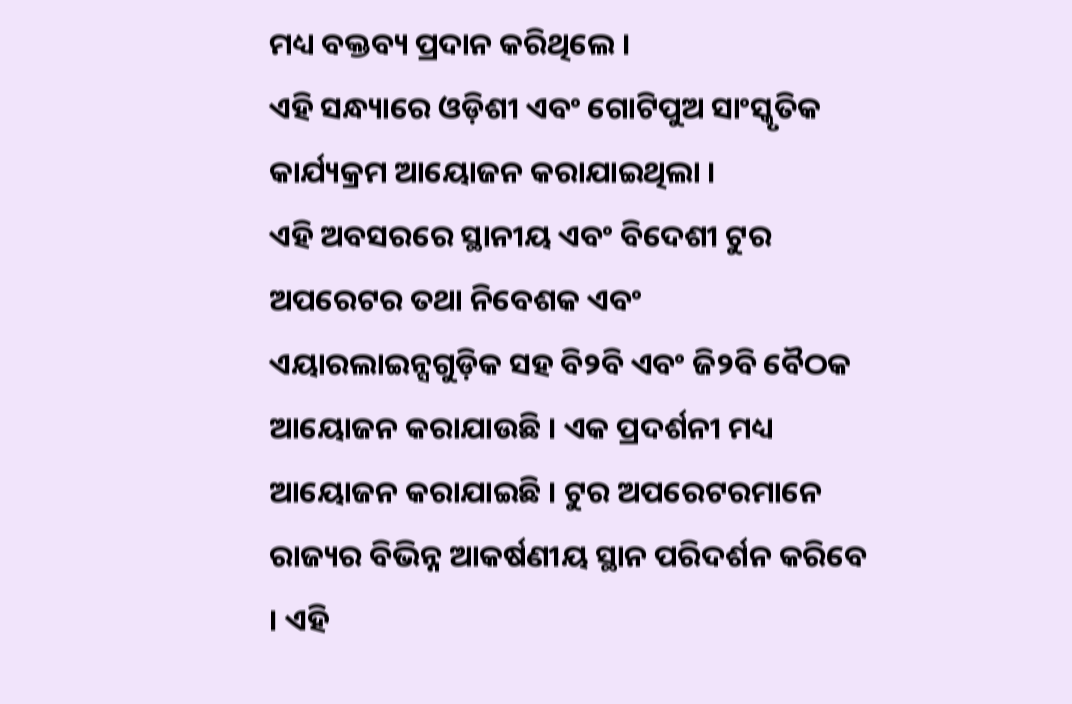ମଧ୍ୟ ବକ୍ତବ୍ୟ ପ୍ରଦାନ କରିଥିଲେ ।
ଏହି ସନ୍ଧ୍ୟାରେ ଓଡ଼ିଶୀ ଏବଂ ଗୋଟିପୁଅ ସାଂସ୍କୃତିକ କାର୍ଯ୍ୟକ୍ରମ ଆୟୋଜନ କରାଯାଇଥିଲା ।
ଏହି ଅବସରରେ ସ୍ଥାନୀୟ ଏବଂ ବିଦେଶୀ ଟୁର ଅପରେଟର ତଥା ନିବେଶକ ଏବଂ ଏୟାରଲାଇନ୍ସଗୁଡ଼ିକ ସହ ବି୨ବି ଏବଂ ଜି୨ବି ବୈଠକ ଆୟୋଜନ କରାଯାଉଛି । ଏକ ପ୍ରଦର୍ଶନୀ ମଧ୍ୟ ଆୟୋଜନ କରାଯାଇଛି । ଟୁର ଅପରେଟରମାନେ ରାଜ୍ୟର ବିଭିନ୍ନ ଆକର୍ଷଣୀୟ ସ୍ଥାନ ପରିଦର୍ଶନ କରିବେ । ଏହି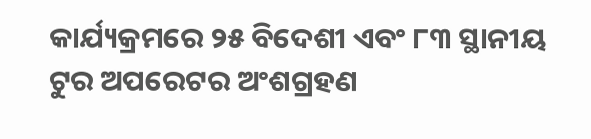କାର୍ଯ୍ୟକ୍ରମରେ ୨୫ ବିଦେଶୀ ଏବଂ ୮୩ ସ୍ଥାନୀୟ ଟୁର ଅପରେଟର ଅଂଶଗ୍ରହଣ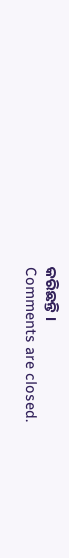କରିଛନ୍ତି ।
Comments are closed.